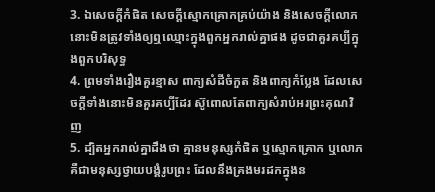3. ឯសេចក្តីកំផិត សេចក្តីស្មោកគ្រោកគ្រប់យ៉ាង និងសេចក្តីលោភ នោះមិនត្រូវទាំងឲ្យឮឈ្មោះក្នុងពួកអ្នករាល់គ្នាផង ដូចជាគួរគប្បីក្នុងពួកបរិសុទ្ធ
4. ព្រមទាំងរឿងគួរខ្មាស ពាក្យសំដីចំកួត និងពាក្យកំប្លែង ដែលសេចក្តីទាំងនោះមិនគួរគប្បីដែរ ស៊ូពោលតែពាក្យសំរាប់អរព្រះគុណវិញ
5. ដ្បិតអ្នករាល់គ្នាដឹងថា គ្មានមនុស្សកំផិត ឬស្មោកគ្រោក ឬលោភ គឺជាមនុស្សថ្វាយបង្គំរូបព្រះ ដែលនឹងគ្រងមរដកក្នុងន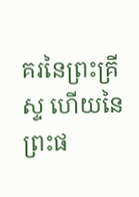គរនៃព្រះគ្រីស្ទ ហើយនៃព្រះផ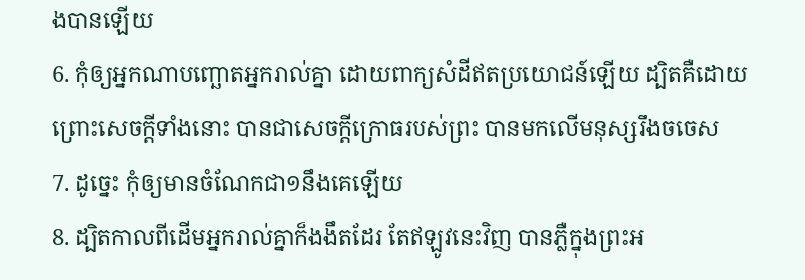ងបានឡើយ
6. កុំឲ្យអ្នកណាបញ្ឆោតអ្នករាល់គ្នា ដោយពាក្យសំដីឥតប្រយោជន៍ឡើយ ដ្បិតគឺដោយព្រោះសេចក្តីទាំងនោះ បានជាសេចក្តីក្រោធរបស់ព្រះ បានមកលើមនុស្សរឹងចចេស
7. ដូច្នេះ កុំឲ្យមានចំណែកជា១នឹងគេឡើយ
8. ដ្បិតកាលពីដើមអ្នករាល់គ្នាក៏ងងឹតដែរ តែឥឡូវនេះវិញ បានភ្លឺក្នុងព្រះអ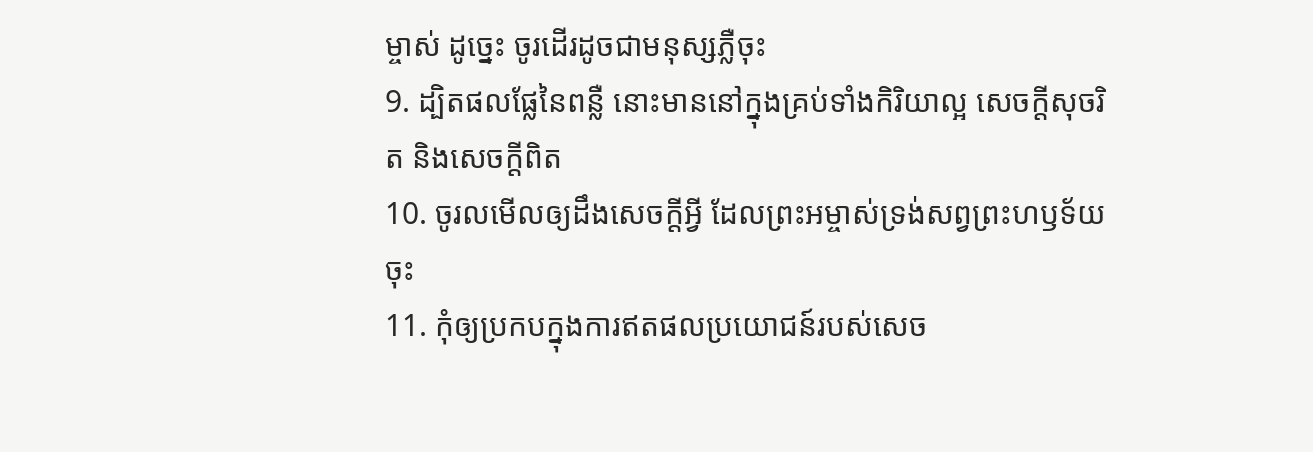ម្ចាស់ ដូច្នេះ ចូរដើរដូចជាមនុស្សភ្លឺចុះ
9. ដ្បិតផលផ្លែនៃពន្លឺ នោះមាននៅក្នុងគ្រប់ទាំងកិរិយាល្អ សេចក្តីសុចរិត និងសេចក្តីពិត
10. ចូរលមើលឲ្យដឹងសេចក្តីអ្វី ដែលព្រះអម្ចាស់ទ្រង់សព្វព្រះហឫទ័យចុះ
11. កុំឲ្យប្រកបក្នុងការឥតផលប្រយោជន៍របស់សេច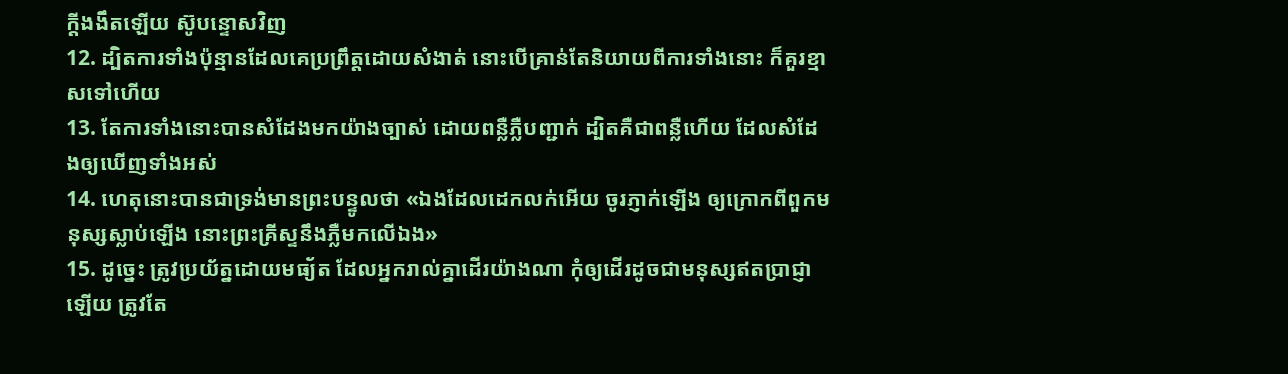ក្តីងងឹតឡើយ ស៊ូបន្ទោសវិញ
12. ដ្បិតការទាំងប៉ុន្មានដែលគេប្រព្រឹត្តដោយសំងាត់ នោះបើគ្រាន់តែនិយាយពីការទាំងនោះ ក៏គួរខ្មាសទៅហើយ
13. តែការទាំងនោះបានសំដែងមកយ៉ាងច្បាស់ ដោយពន្លឺភ្លឺបញ្ជាក់ ដ្បិតគឺជាពន្លឺហើយ ដែលសំដែងឲ្យឃើញទាំងអស់
14. ហេតុនោះបានជាទ្រង់មានព្រះបន្ទូលថា «ឯងដែលដេកលក់អើយ ចូរភ្ញាក់ឡើង ឲ្យក្រោកពីពួកមនុស្សស្លាប់ឡើង នោះព្រះគ្រីស្ទនឹងភ្លឺមកលើឯង»
15. ដូច្នេះ ត្រូវប្រយ័ត្នដោយមធ្យ័ត ដែលអ្នករាល់គ្នាដើរយ៉ាងណា កុំឲ្យដើរដូចជាមនុស្សឥតប្រាជ្ញាឡើយ ត្រូវតែ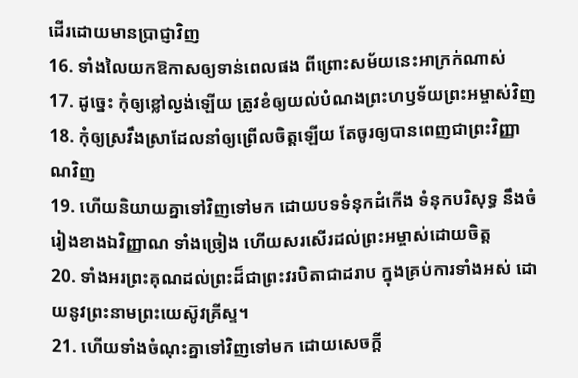ដើរដោយមានប្រាជ្ញាវិញ
16. ទាំងលៃយកឱកាសឲ្យទាន់ពេលផង ពីព្រោះសម័យនេះអាក្រក់ណាស់
17. ដូច្នេះ កុំឲ្យខ្លៅល្ងង់ឡើយ ត្រូវខំឲ្យយល់បំណងព្រះហឫទ័យព្រះអម្ចាស់វិញ
18. កុំឲ្យស្រវឹងស្រាដែលនាំឲ្យព្រើលចិត្តឡើយ តែចូរឲ្យបានពេញជាព្រះវិញ្ញាណវិញ
19. ហើយនិយាយគ្នាទៅវិញទៅមក ដោយបទទំនុកដំកើង ទំនុកបរិសុទ្ធ នឹងចំរៀងខាងឯវិញ្ញាណ ទាំងច្រៀង ហើយសរសើរដល់ព្រះអម្ចាស់ដោយចិត្ត
20. ទាំងអរព្រះគុណដល់ព្រះដ៏ជាព្រះវរបិតាជាដរាប ក្នុងគ្រប់ការទាំងអស់ ដោយនូវព្រះនាមព្រះយេស៊ូវគ្រីស្ទ។
21. ហើយទាំងចំណុះគ្នាទៅវិញទៅមក ដោយសេចក្តី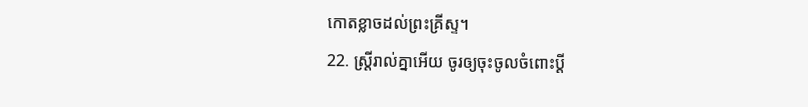កោតខ្លាចដល់ព្រះគ្រីស្ទ។
22. ស្ត្រីរាល់គ្នាអើយ ចូរឲ្យចុះចូលចំពោះប្ដី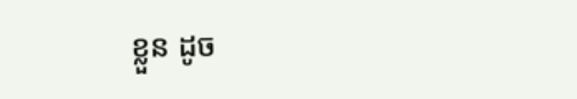ខ្លួន ដូច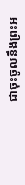ជាចុះចូលនឹងព្រះអ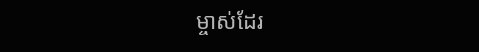ម្ចាស់ដែរ